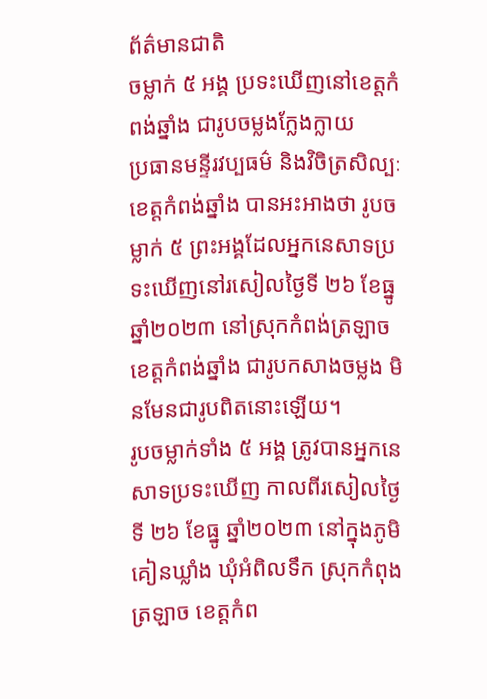ព័ត៌មានជាតិ
ចម្លាក់ ៥ អង្គ ប្រទះឃើញនៅខេត្តកំពង់ឆ្នាំង ជារូបចម្លងក្លែងក្លាយ
ប្រធានមន្ទីរវប្បធម៌ និងវិចិត្រសិល្បៈខេត្តកំពង់ឆ្នាំង បានអះអាងថា រូបចម្លាក់ ៥ ព្រះអង្គដែលអ្នកនេសាទប្រទះឃើញនៅរសៀលថ្ងៃទី ២៦ ខែធ្នូ ឆ្នាំ២០២៣ នៅស្រុកកំពង់ត្រឡាច ខេត្តកំពង់ឆ្នាំង ជារូបកសាងចម្លង មិនមែនជារូបពិតនោះឡើយ។
រូបចម្លាក់ទាំង ៥ អង្គ ត្រូវបានអ្នកនេសាទប្រទះឃើញ កាលពីរសៀលថ្ងៃទី ២៦ ខែធ្នូ ឆ្នាំ២០២៣ នៅក្នុងភូមិគៀនឃ្លាំង ឃុំអំពិលទឹក ស្រុកកំពុងត្រឡាច ខេត្តកំព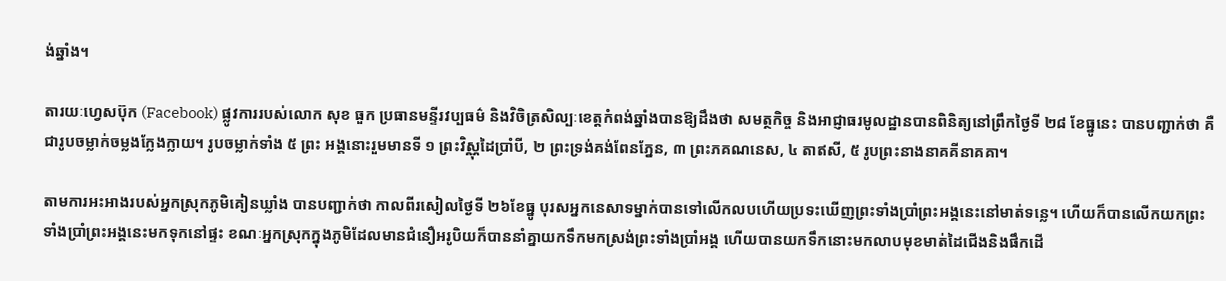ង់ឆ្នាំង។

តារយៈហ្វេសប៊ុក (Facebook) ផ្លូវការរបស់លោក សុខ ធួក ប្រធានមន្ទីរវប្បធម៌ និងវិចិត្រសិល្បៈខេត្តកំពង់ឆ្នាំងបានឱ្យដឹងថា សមត្ថកិច្ច និងអាជ្ញាធរមូលដ្ឋានបានពិនិត្យនៅព្រឹកថ្ងៃទី ២៨ ខែធ្នូនេះ បានបញ្ជាក់ថា គឺជារូបចម្លាក់ចម្លងក្លែងក្លាយ។ រូបចម្លាក់ទាំង ៥ ព្រះ អង្គនោះរួមមានទី ១ ព្រះវិស្ណុដៃប្រាំបី, ២ ព្រះទ្រង់គង់ពែនភ្នែន, ៣ ព្រះភគណនេស, ៤ តាឥសី, ៥ រូបព្រះនាងនាគគីនាគគា។

តាមការអះអាងរបស់អ្នកស្រុកភូមិគៀនឃ្លាំង បានបញ្ជាក់ថា កាលពីរសៀលថ្ងៃទី ២៦ខែធ្នូ បុរសអ្នកនេសាទម្នាក់បានទៅលើកលបហើយប្រទះឃើញព្រះទាំងប្រាំព្រះអង្គនេះនៅមាត់ទន្លេ។ ហើយក៏បានលើកយកព្រះទាំងប្រាំព្រះអង្គនេះមកទុកនៅផ្ទះ ខណៈអ្នកស្រុកក្នុងភូមិដែលមានជំនឿអរូបិយក៏បាននាំគ្នាយកទឹកមកស្រង់ព្រះទាំងប្រាំអង្គ ហើយបានយកទឹកនោះមកលាបមុខមាត់ដៃជើងនិងផឹកដើ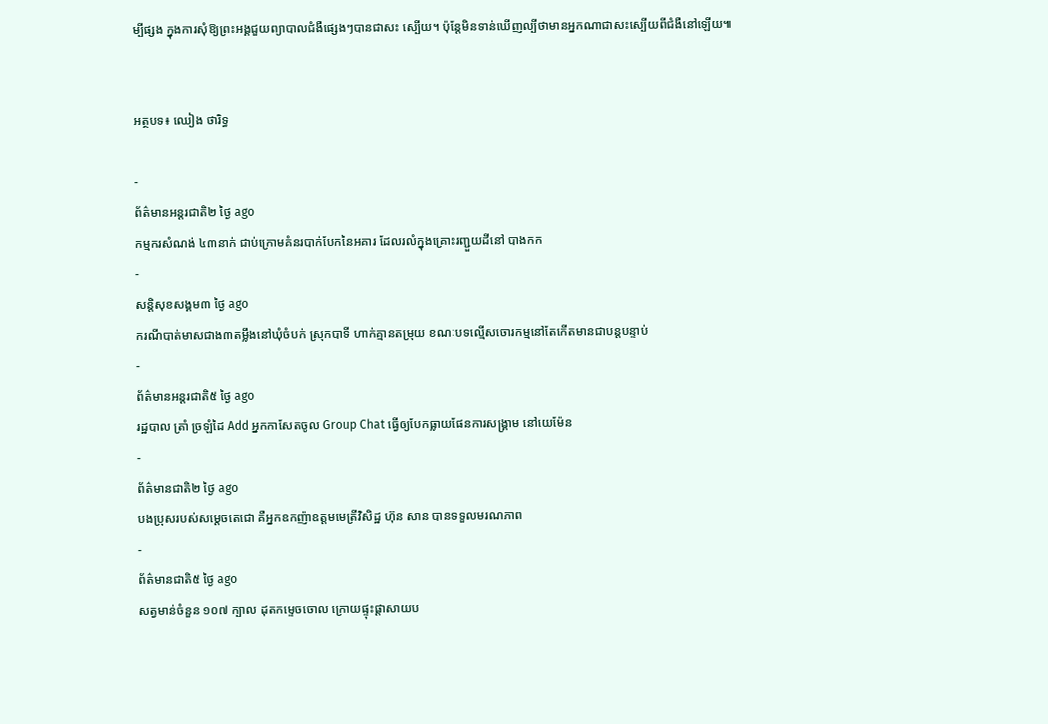ម្បីផ្សង ក្នុងការសុំឱ្យព្រះអង្គជួយព្យាបាលជំងឺផ្សេងៗបានជាសះ ស្បើយ។ ប៉ុន្តែមិនទាន់ឃើញល្បីថាមានអ្នកណាជាសះស្បើយពីជំងឺនៅឡើយ៕


អត្ថបទ៖ ឈៀង ថារិទ្ធ

-
ព័ត៌មានអន្ដរជាតិ២ ថ្ងៃ ago
កម្មករសំណង់ ៤៣នាក់ ជាប់ក្រោមគំនរបាក់បែកនៃអគារ ដែលរលំក្នុងគ្រោះរញ្ជួយដីនៅ បាងកក
-
សន្តិសុខសង្គម៣ ថ្ងៃ ago
ករណីបាត់មាសជាង៣តម្លឹងនៅឃុំចំបក់ ស្រុកបាទី ហាក់គ្មានតម្រុយ ខណៈបទល្មើសចោរកម្មនៅតែកើតមានជាបន្តបន្ទាប់
-
ព័ត៌មានអន្ដរជាតិ៥ ថ្ងៃ ago
រដ្ឋបាល ត្រាំ ច្រឡំដៃ Add អ្នកកាសែតចូល Group Chat ធ្វើឲ្យបែកធ្លាយផែនការសង្គ្រាម នៅយេម៉ែន
-
ព័ត៌មានជាតិ២ ថ្ងៃ ago
បងប្រុសរបស់សម្ដេចតេជោ គឺអ្នកឧកញ៉ាឧត្តមមេត្រីវិសិដ្ឋ ហ៊ុន សាន បានទទួលមរណភាព
-
ព័ត៌មានជាតិ៥ ថ្ងៃ ago
សត្វមាន់ចំនួន ១០៧ ក្បាល ដុតកម្ទេចចោល ក្រោយផ្ទុះផ្ដាសាយប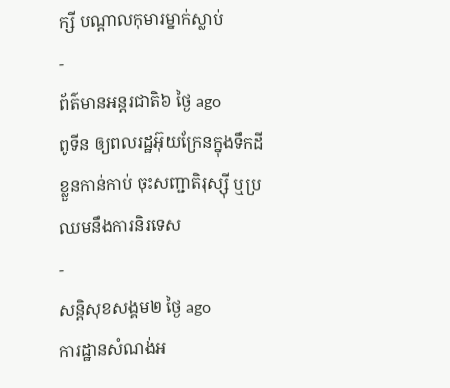ក្សី បណ្តាលកុមារម្នាក់ស្លាប់
-
ព័ត៌មានអន្ដរជាតិ៦ ថ្ងៃ ago
ពូទីន ឲ្យពលរដ្ឋអ៊ុយក្រែនក្នុងទឹកដីខ្លួនកាន់កាប់ ចុះសញ្ជាតិរុស្ស៊ី ឬប្រឈមនឹងការនិរទេស
-
សន្តិសុខសង្គម២ ថ្ងៃ ago
ការដ្ឋានសំណង់អ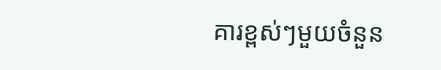គារខ្ពស់ៗមួយចំនួន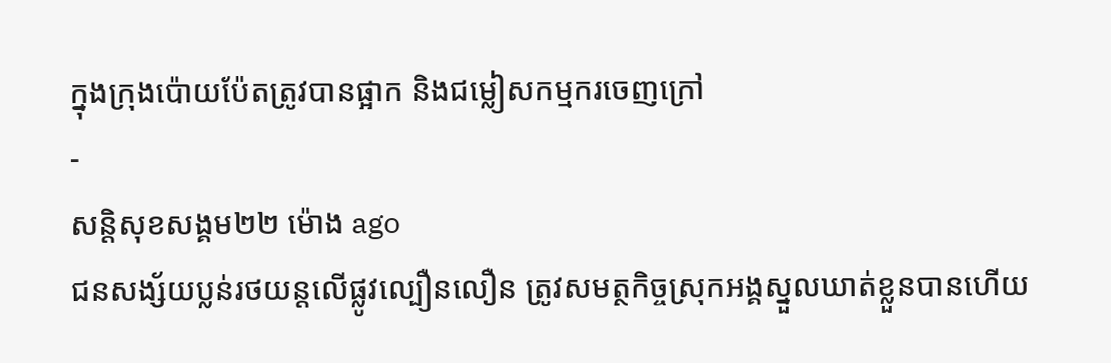ក្នុងក្រុងប៉ោយប៉ែតត្រូវបានផ្អាក និងជម្លៀសកម្មករចេញក្រៅ
-
សន្តិសុខសង្គម២២ ម៉ោង ago
ជនសង្ស័យប្លន់រថយន្តលើផ្លូវល្បឿនលឿន ត្រូវសមត្ថកិច្ចស្រុកអង្គស្នួលឃាត់ខ្លួនបានហើយ